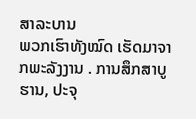ສາລະບານ
ພວກເຮົາທັງໝົດ ເຮັດມາຈາກພະລັງງານ . ການສຶກສາບູຮານ, ປະຈຸ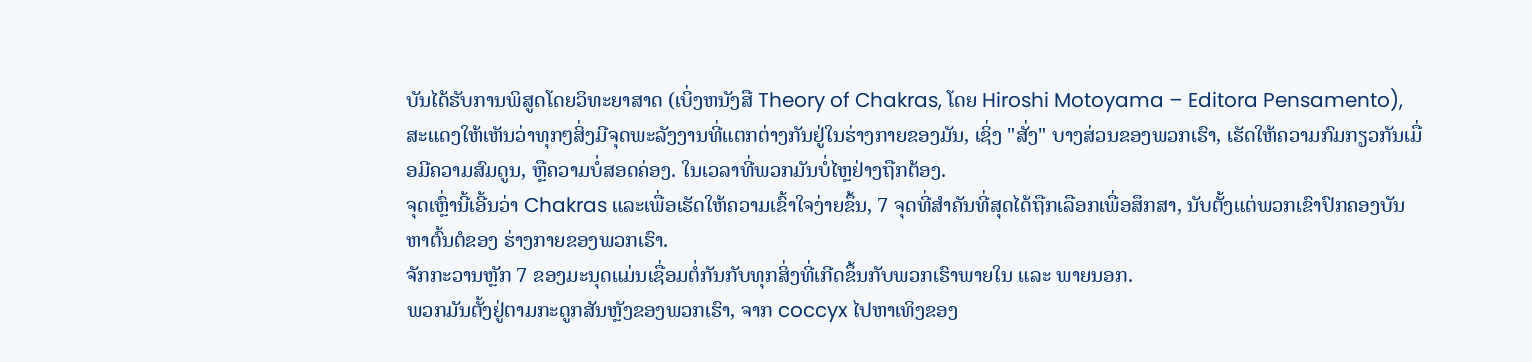ບັນໄດ້ຮັບການພິສູດໂດຍວິທະຍາສາດ (ເບິ່ງຫນັງສື Theory of Chakras, ໂດຍ Hiroshi Motoyama – Editora Pensamento), ສະແດງໃຫ້ເຫັນວ່າທຸກໆສິ່ງມີຈຸດພະລັງງານທີ່ແຕກຕ່າງກັນຢູ່ໃນຮ່າງກາຍຂອງມັນ, ເຊິ່ງ "ສັ່ງ" ບາງສ່ວນຂອງພວກເຮົາ, ເຮັດໃຫ້ຄວາມກົມກຽວກັນເມື່ອມີຄວາມສົມດູນ, ຫຼືຄວາມບໍ່ສອດຄ່ອງ. ໃນເວລາທີ່ພວກມັນບໍ່ໄຫຼຢ່າງຖືກຕ້ອງ.
ຈຸດເຫຼົ່ານີ້ເອີ້ນວ່າ Chakras ແລະເພື່ອເຮັດໃຫ້ຄວາມເຂົ້າໃຈງ່າຍຂຶ້ນ, 7 ຈຸດທີ່ສໍາຄັນທີ່ສຸດໄດ້ຖືກເລືອກເພື່ອສຶກສາ, ນັບຕັ້ງແຕ່ພວກເຂົາປົກຄອງບັນຫາຕົ້ນຕໍຂອງ ຮ່າງກາຍຂອງພວກເຮົາ.
ຈັກກະວານຫຼັກ 7 ຂອງມະນຸດແມ່ນເຊື່ອມຕໍ່ກັນກັບທຸກສິ່ງທີ່ເກີດຂຶ້ນກັບພວກເຮົາພາຍໃນ ແລະ ພາຍນອກ.
ພວກມັນຕັ້ງຢູ່ຕາມກະດູກສັນຫຼັງຂອງພວກເຮົາ, ຈາກ coccyx ໄປຫາເທິງຂອງ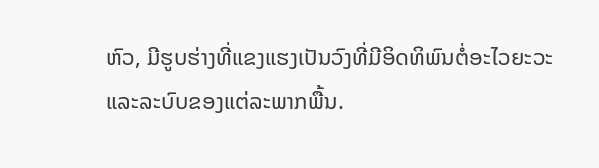ຫົວ, ມີຮູບຮ່າງທີ່ແຂງແຮງເປັນວົງທີ່ມີອິດທິພົນຕໍ່ອະໄວຍະວະແລະລະບົບຂອງແຕ່ລະພາກພື້ນ.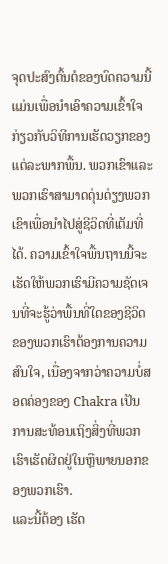ຈຸດປະສົງຕົ້ນຕໍຂອງບົດຄວາມນີ້ແມ່ນເພື່ອນໍາເອົາຄວາມເຂົ້າໃຈກ່ຽວກັບວິທີການເຮັດວຽກຂອງແຕ່ລະພາກພື້ນ. ພວກເຂົາແລະພວກເຮົາສາມາດດຸ່ນດ່ຽງພວກເຂົາເພື່ອນໍາໄປສູ່ຊີວິດທີ່ເຕັມທີ່ໄດ້. ຄວາມເຂົ້າໃຈພື້ນຖານນີ້ຈະເຮັດໃຫ້ພວກເຮົາມີຄວາມຊັດເຈນທີ່ຈະຮູ້ວ່າພື້ນທີ່ໃດຂອງຊີວິດຂອງພວກເຮົາຕ້ອງການຄວາມສົນໃຈ, ເນື່ອງຈາກວ່າຄວາມບໍ່ສອດຄ່ອງຂອງ Chakra ເປັນການສະທ້ອນເຖິງສິ່ງທີ່ພວກເຮົາເຮັດຜິດຢູ່ໃນຫຼືພາຍນອກຂອງພວກເຮົາ.
ແລະນີ້ຕ້ອງ ເຮັດ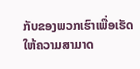ກັບຂອງພວກເຮົາເພື່ອເຮັດໃຫ້ຄວາມສາມາດ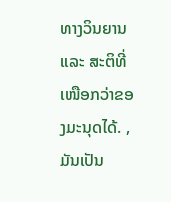ທາງວິນຍານ ແລະ ສະຕິທີ່ເໜືອກວ່າຂອງມະນຸດໄດ້. , ມັນເປັນ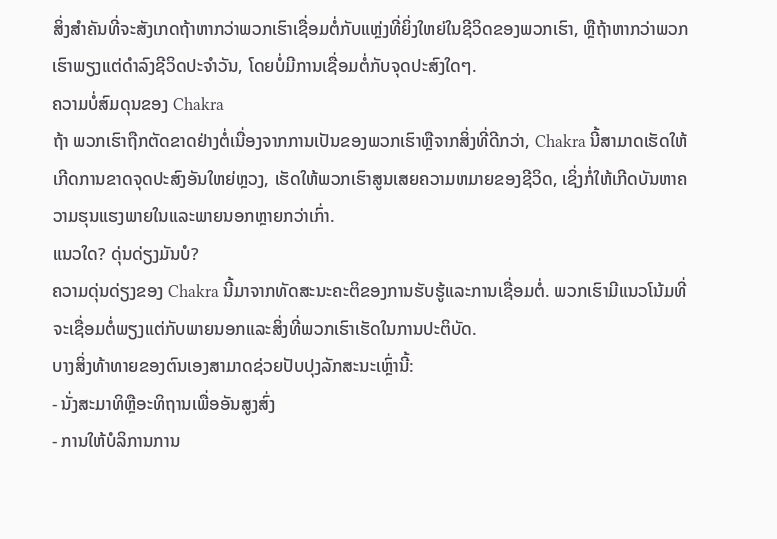ສິ່ງສໍາຄັນທີ່ຈະສັງເກດຖ້າຫາກວ່າພວກເຮົາເຊື່ອມຕໍ່ກັບແຫຼ່ງທີ່ຍິ່ງໃຫຍ່ໃນຊີວິດຂອງພວກເຮົາ, ຫຼືຖ້າຫາກວ່າພວກເຮົາພຽງແຕ່ດໍາລົງຊີວິດປະຈໍາວັນ, ໂດຍບໍ່ມີການເຊື່ອມຕໍ່ກັບຈຸດປະສົງໃດໆ.
ຄວາມບໍ່ສົມດຸນຂອງ Chakra
ຖ້າ ພວກເຮົາຖືກຕັດຂາດຢ່າງຕໍ່ເນື່ອງຈາກການເປັນຂອງພວກເຮົາຫຼືຈາກສິ່ງທີ່ດີກວ່າ, Chakra ນີ້ສາມາດເຮັດໃຫ້ເກີດການຂາດຈຸດປະສົງອັນໃຫຍ່ຫຼວງ, ເຮັດໃຫ້ພວກເຮົາສູນເສຍຄວາມຫມາຍຂອງຊີວິດ, ເຊິ່ງກໍ່ໃຫ້ເກີດບັນຫາຄວາມຮຸນແຮງພາຍໃນແລະພາຍນອກຫຼາຍກວ່າເກົ່າ.
ແນວໃດ? ດຸ່ນດ່ຽງມັນບໍ?
ຄວາມດຸ່ນດ່ຽງຂອງ Chakra ນີ້ມາຈາກທັດສະນະຄະຕິຂອງການຮັບຮູ້ແລະການເຊື່ອມຕໍ່. ພວກເຮົາມີແນວໂນ້ມທີ່ຈະເຊື່ອມຕໍ່ພຽງແຕ່ກັບພາຍນອກແລະສິ່ງທີ່ພວກເຮົາເຮັດໃນການປະຕິບັດ.
ບາງສິ່ງທ້າທາຍຂອງຕົນເອງສາມາດຊ່ວຍປັບປຸງລັກສະນະເຫຼົ່ານີ້:
- ນັ່ງສະມາທິຫຼືອະທິຖານເພື່ອອັນສູງສົ່ງ
- ການໃຫ້ບໍລິການການ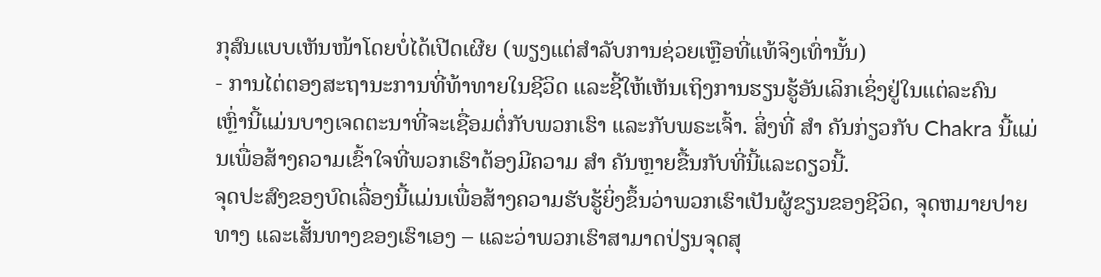ກຸສົນແບບເຫັນໜ້າໂດຍບໍ່ໄດ້ເປີດເຜີຍ (ພຽງແຕ່ສໍາລັບການຊ່ວຍເຫຼືອທີ່ແທ້ຈິງເທົ່ານັ້ນ)
- ການໄຕ່ຕອງສະຖານະການທີ່ທ້າທາຍໃນຊີວິດ ແລະຊີ້ໃຫ້ເຫັນເຖິງການຮຽນຮູ້ອັນເລິກເຊິ່ງຢູ່ໃນແຕ່ລະຄົນ
ເຫຼົ່ານີ້ແມ່ນບາງເຈດຕະນາທີ່ຈະເຊື່ອມຕໍ່ກັບພວກເຮົາ ແລະກັບພຣະເຈົ້າ. ສິ່ງທີ່ ສຳ ຄັນກ່ຽວກັບ Chakra ນີ້ແມ່ນເພື່ອສ້າງຄວາມເຂົ້າໃຈທີ່ພວກເຮົາຕ້ອງມີຄວາມ ສຳ ຄັນຫຼາຍຂື້ນກັບທີ່ນີ້ແລະດຽວນີ້.
ຈຸດປະສົງຂອງບົດເລື່ອງນີ້ແມ່ນເພື່ອສ້າງຄວາມຮັບຮູ້ຍິ່ງຂຶ້ນວ່າພວກເຮົາເປັນຜູ້ຂຽນຂອງຊີວິດ, ຈຸດຫມາຍປາຍທາງ ແລະເສັ້ນທາງຂອງເຮົາເອງ – ແລະວ່າພວກເຮົາສາມາດປ່ຽນຈຸດສຸ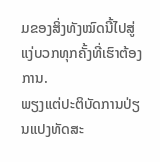ມຂອງສິ່ງທັງໝົດນີ້ໄປສູ່ແງ່ບວກທຸກຄັ້ງທີ່ເຮົາຕ້ອງການ.
ພຽງແຕ່ປະຕິບັດການປ່ຽນແປງທັດສະ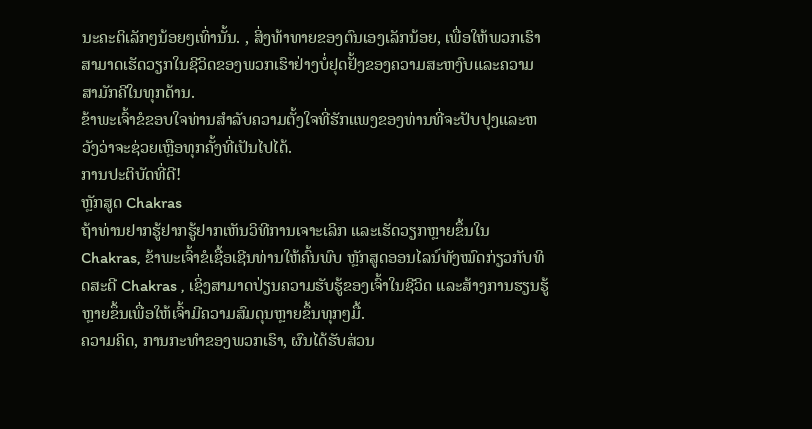ນະຄະຕິເລັກໆນ້ອຍໆເທົ່ານັ້ນ. , ສິ່ງທ້າທາຍຂອງຕົນເອງເລັກນ້ອຍ, ເພື່ອໃຫ້ພວກເຮົາສາມາດເຮັດວຽກໃນຊີວິດຂອງພວກເຮົາຢ່າງບໍ່ຢຸດຢັ້ງຂອງຄວາມສະຫງົບແລະຄວາມສາມັກຄີໃນທຸກດ້ານ.
ຂ້າພະເຈົ້າຂໍຂອບໃຈທ່ານສໍາລັບຄວາມຕັ້ງໃຈທີ່ຮັກແພງຂອງທ່ານທີ່ຈະປັບປຸງແລະຫວັງວ່າຈະຊ່ວຍເຫຼືອທຸກຄັ້ງທີ່ເປັນໄປໄດ້.
ການປະຕິບັດທີ່ດີ!
ຫຼັກສູດ Chakras
ຖ້າທ່ານຢາກຮູ້ຢາກຮູ້ຢາກເຫັນວິທີການເຈາະເລິກ ແລະເຮັດວຽກຫຼາຍຂຶ້ນໃນ Chakras, ຂ້າພະເຈົ້າຂໍເຊື້ອເຊີນທ່ານໃຫ້ຄົ້ນພົບ ຫຼັກສູດອອນໄລນ໌ທັງໝົດກ່ຽວກັບທິດສະດີ Chakras , ເຊິ່ງສາມາດປ່ຽນຄວາມຮັບຮູ້ຂອງເຈົ້າໃນຊີວິດ ແລະສ້າງການຮຽນຮູ້ຫຼາຍຂຶ້ນເພື່ອໃຫ້ເຈົ້າມີຄວາມສົມດຸນຫຼາຍຂຶ້ນທຸກໆມື້.
ຄວາມຄິດ, ການກະທໍາຂອງພວກເຮົາ, ຜົນໄດ້ຮັບສ່ວນ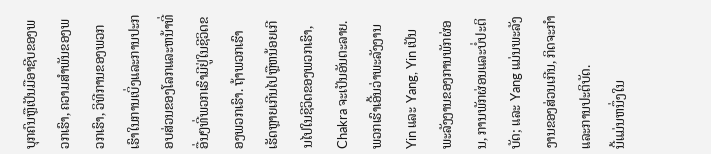ບຸກຄົນຫຼືເປັນມືອາຊີບຂອງພວກເຮົາ, ຄວາມສໍາພັນຂອງພວກເຮົາ, ວິທີການຂອງພວກເຮົາໃນການເບິ່ງແລະການປະກອບສ່ວນຂອງໂລກແລະຫນ້າທີ່ອື່ນໆທີ່ພວກເຮົາມີຢູ່ໃນຊີວິດຂອງພວກເຮົາ. ຖ້າພວກເຮົາເຮັດຫຼາຍເກີນໄປຫຼືຫນ້ອຍເກີນໄປໃນຊີວິດຂອງພວກເຮົາ, Chakra ຈະເປັນອັນຕະລາຍ.ພວກເຮົາເອີ້ນວ່າພະລັງງານ Yin ແລະ Yang, Yin ເປັນພະລັງງານຂອງການພັກຜ່ອນ, ການພັກຜ່ອນແລະບໍ່ປະຕິບັດ; ແລະ Yang ແມ່ນພະລັງງານຂອງສ່ວນເກີນ, ກິດຈະກໍາ ແລະການປະຕິບັດ.
ນີ້ແມ່ນຫນຶ່ງໃນ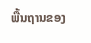ພື້ນຖານຂອງ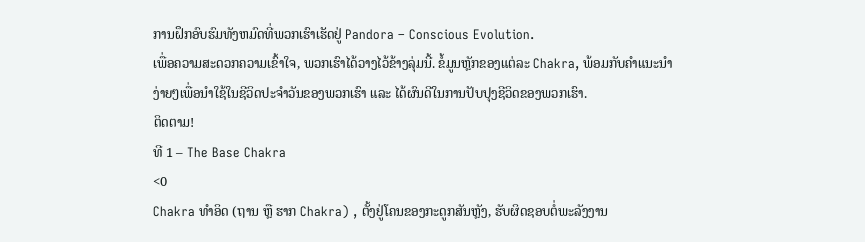ການຝຶກອົບຮົມທັງຫມົດທີ່ພວກເຮົາເຮັດຢູ່ Pandora – Conscious Evolution.
ເພື່ອຄວາມສະດວກຄວາມເຂົ້າໃຈ, ພວກເຮົາໄດ້ວາງໄວ້ຂ້າງລຸ່ມນີ້. ຂໍ້ມູນຫຼັກຂອງແຕ່ລະ Chakra, ພ້ອມກັບຄຳແນະນຳງ່າຍໆເພື່ອນຳໃຊ້ໃນຊີວິດປະຈຳວັນຂອງພວກເຮົາ ແລະ ໄດ້ຜົນດີໃນການປັບປຸງຊີວິດຂອງພວກເຮົາ.
ຕິດຕາມ!
ທີ 1 – The Base Chakra
<0
Chakra ທຳອິດ (ຖານ ຫຼື ຮາກ Chakra) , ຕັ້ງຢູ່ໂຄນຂອງກະດູກສັນຫຼັງ, ຮັບຜິດຊອບຕໍ່ພະລັງງານ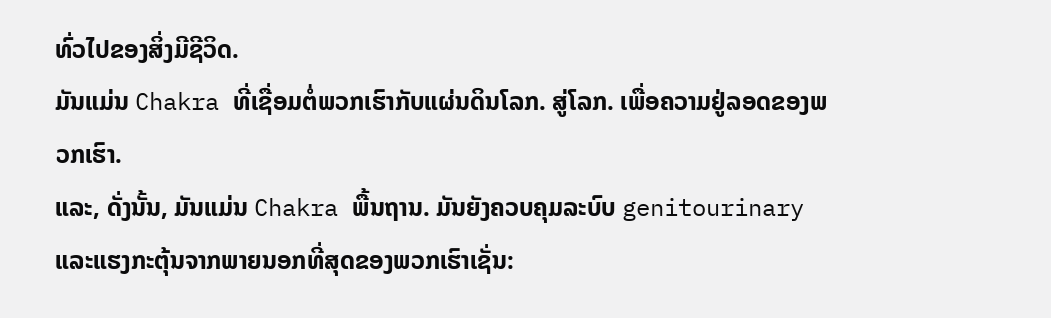ທົ່ວໄປຂອງສິ່ງມີຊີວິດ.
ມັນແມ່ນ Chakra ທີ່ເຊື່ອມຕໍ່ພວກເຮົາກັບແຜ່ນດິນໂລກ. ສູ່ໂລກ. ເພື່ອຄວາມຢູ່ລອດຂອງພວກເຮົາ.
ແລະ, ດັ່ງນັ້ນ, ມັນແມ່ນ Chakra ພື້ນຖານ. ມັນຍັງຄວບຄຸມລະບົບ genitourinary ແລະແຮງກະຕຸ້ນຈາກພາຍນອກທີ່ສຸດຂອງພວກເຮົາເຊັ່ນ: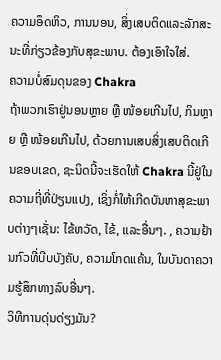ຄວາມອຶດຫິວ, ການນອນ, ສິ່ງເສບຕິດແລະລັກສະນະທີ່ກ່ຽວຂ້ອງກັບສຸຂະພາບ. ຕ້ອງເອົາໃຈໃສ່.
ຄວາມບໍ່ສົມດຸນຂອງ Chakra
ຖ້າພວກເຮົາຢູ່ນອນຫຼາຍ ຫຼື ໜ້ອຍເກີນໄປ, ກິນຫຼາຍ ຫຼື ໜ້ອຍເກີນໄປ, ດ້ວຍການເສບສິ່ງເສບຕິດເກີນຂອບເຂດ, ຊະນິດນີ້ຈະເຮັດໃຫ້ Chakra ນີ້ຢູ່ໃນຄວາມຖີ່ທີ່ປ່ຽນແປງ, ເຊິ່ງກໍ່ໃຫ້ເກີດບັນຫາສຸຂະພາບຕ່າງໆເຊັ່ນ: ໄຂ້ຫວັດ, ໄຂ້, ແລະອື່ນໆ. , ຄວາມຢ້ານກົວທີ່ບີບບັງຄັບ, ຄວາມໂກດແຄ້ນ, ໃນບັນດາຄວາມຮູ້ສຶກທາງລົບອື່ນໆ.
ວິທີການດຸ່ນດ່ຽງມັນ?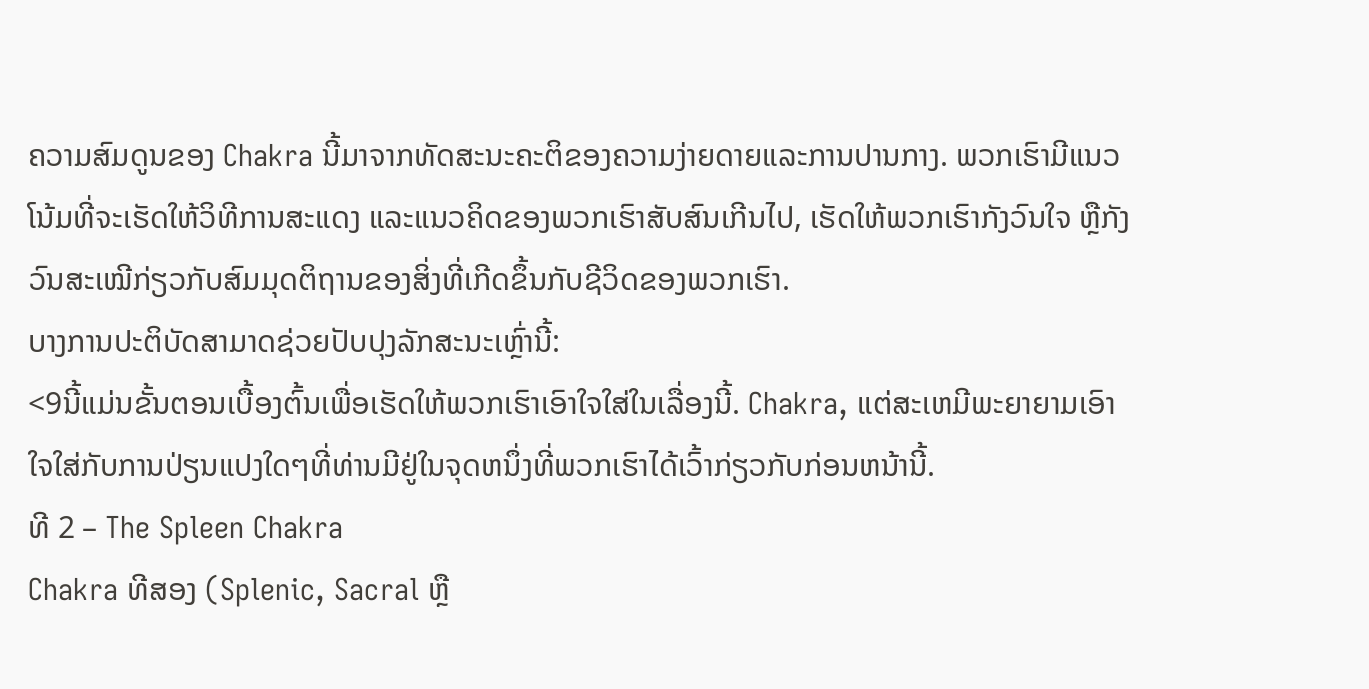ຄວາມສົມດູນຂອງ Chakra ນີ້ມາຈາກທັດສະນະຄະຕິຂອງຄວາມງ່າຍດາຍແລະການປານກາງ. ພວກເຮົາມີແນວໂນ້ມທີ່ຈະເຮັດໃຫ້ວິທີການສະແດງ ແລະແນວຄິດຂອງພວກເຮົາສັບສົນເກີນໄປ, ເຮັດໃຫ້ພວກເຮົາກັງວົນໃຈ ຫຼືກັງວົນສະເໝີກ່ຽວກັບສົມມຸດຕິຖານຂອງສິ່ງທີ່ເກີດຂຶ້ນກັບຊີວິດຂອງພວກເຮົາ.
ບາງການປະຕິບັດສາມາດຊ່ວຍປັບປຸງລັກສະນະເຫຼົ່ານີ້:
<9ນີ້ແມ່ນຂັ້ນຕອນເບື້ອງຕົ້ນເພື່ອເຮັດໃຫ້ພວກເຮົາເອົາໃຈໃສ່ໃນເລື່ອງນີ້. Chakra, ແຕ່ສະເຫມີພະຍາຍາມເອົາໃຈໃສ່ກັບການປ່ຽນແປງໃດໆທີ່ທ່ານມີຢູ່ໃນຈຸດຫນຶ່ງທີ່ພວກເຮົາໄດ້ເວົ້າກ່ຽວກັບກ່ອນຫນ້ານີ້.
ທີ 2 – The Spleen Chakra
Chakra ທີສອງ (Splenic, Sacral ຫຼື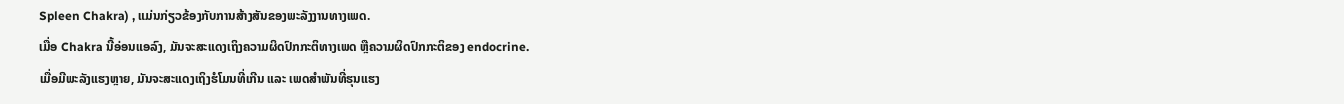Spleen Chakra) , ແມ່ນກ່ຽວຂ້ອງກັບການສ້າງສັນຂອງພະລັງງານທາງເພດ.
ເມື່ອ Chakra ນີ້ອ່ອນແອລົງ, ມັນຈະສະແດງເຖິງຄວາມຜິດປົກກະຕິທາງເພດ ຫຼືຄວາມຜິດປົກກະຕິຂອງ endocrine.
ເມື່ອມີພະລັງແຮງຫຼາຍ, ມັນຈະສະແດງເຖິງຮໍໂມນທີ່ເກີນ ແລະ ເພດສຳພັນທີ່ຮຸນແຮງ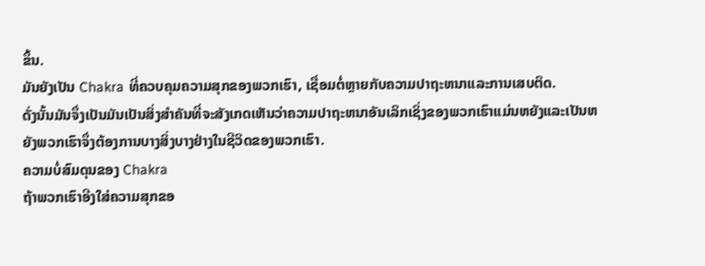ຂຶ້ນ.
ມັນຍັງເປັນ Chakra ທີ່ຄວບຄຸມຄວາມສຸກຂອງພວກເຮົາ, ເຊື່ອມຕໍ່ຫຼາຍກັບຄວາມປາຖະຫນາແລະການເສບຕິດ.
ດັ່ງນັ້ນມັນຈຶ່ງເປັນມັນເປັນສິ່ງສໍາຄັນທີ່ຈະສັງເກດເຫັນວ່າຄວາມປາຖະຫນາອັນເລິກເຊິ່ງຂອງພວກເຮົາແມ່ນຫຍັງແລະເປັນຫຍັງພວກເຮົາຈຶ່ງຕ້ອງການບາງສິ່ງບາງຢ່າງໃນຊີວິດຂອງພວກເຮົາ.
ຄວາມບໍ່ສົມດຸນຂອງ Chakra
ຖ້າພວກເຮົາອີງໃສ່ຄວາມສຸກຂອ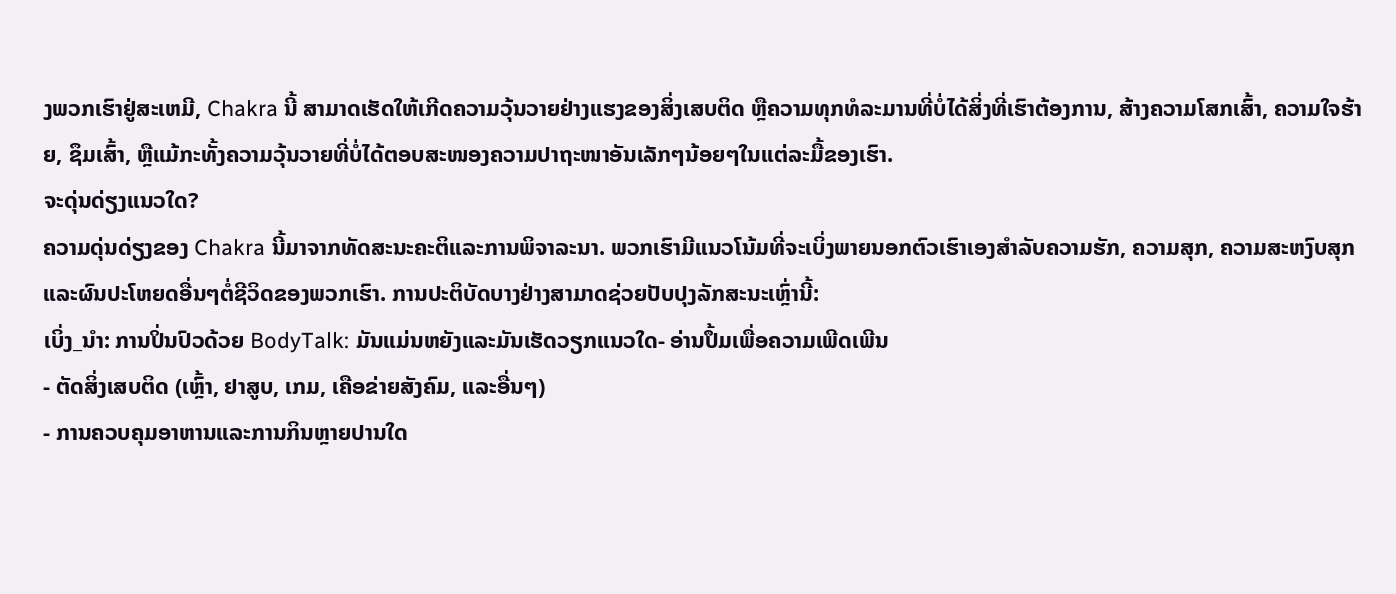ງພວກເຮົາຢູ່ສະເຫມີ, Chakra ນີ້ ສາມາດເຮັດໃຫ້ເກີດຄວາມວຸ້ນວາຍຢ່າງແຮງຂອງສິ່ງເສບຕິດ ຫຼືຄວາມທຸກທໍລະມານທີ່ບໍ່ໄດ້ສິ່ງທີ່ເຮົາຕ້ອງການ, ສ້າງຄວາມໂສກເສົ້າ, ຄວາມໃຈຮ້າຍ, ຊຶມເສົ້າ, ຫຼືແມ້ກະທັ້ງຄວາມວຸ້ນວາຍທີ່ບໍ່ໄດ້ຕອບສະໜອງຄວາມປາຖະໜາອັນເລັກໆນ້ອຍໆໃນແຕ່ລະມື້ຂອງເຮົາ.
ຈະດຸ່ນດ່ຽງແນວໃດ?
ຄວາມດຸ່ນດ່ຽງຂອງ Chakra ນີ້ມາຈາກທັດສະນະຄະຕິແລະການພິຈາລະນາ. ພວກເຮົາມີແນວໂນ້ມທີ່ຈະເບິ່ງພາຍນອກຕົວເຮົາເອງສໍາລັບຄວາມຮັກ, ຄວາມສຸກ, ຄວາມສະຫງົບສຸກແລະຜົນປະໂຫຍດອື່ນໆຕໍ່ຊີວິດຂອງພວກເຮົາ. ການປະຕິບັດບາງຢ່າງສາມາດຊ່ວຍປັບປຸງລັກສະນະເຫຼົ່ານີ້:
ເບິ່ງ_ນຳ: ການປິ່ນປົວດ້ວຍ BodyTalk: ມັນແມ່ນຫຍັງແລະມັນເຮັດວຽກແນວໃດ- ອ່ານປຶ້ມເພື່ອຄວາມເພີດເພີນ
- ຕັດສິ່ງເສບຕິດ (ເຫຼົ້າ, ຢາສູບ, ເກມ, ເຄືອຂ່າຍສັງຄົມ, ແລະອື່ນໆ)
- ການຄວບຄຸມອາຫານແລະການກິນຫຼາຍປານໃດ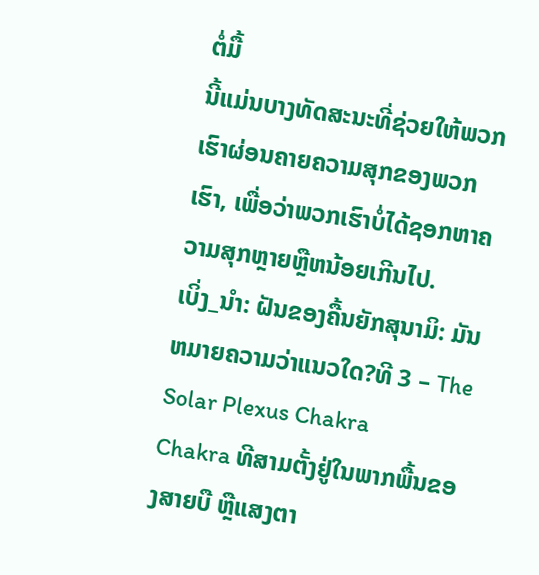ຕໍ່ມື້
ນີ້ແມ່ນບາງທັດສະນະທີ່ຊ່ວຍໃຫ້ພວກເຮົາຜ່ອນຄາຍຄວາມສຸກຂອງພວກເຮົາ, ເພື່ອວ່າພວກເຮົາບໍ່ໄດ້ຊອກຫາຄວາມສຸກຫຼາຍຫຼືຫນ້ອຍເກີນໄປ.
ເບິ່ງ_ນຳ: ຝັນຂອງຄື້ນຍັກສຸນາມິ: ມັນຫມາຍຄວາມວ່າແນວໃດ?ທີ 3 – The Solar Plexus Chakra
Chakra ທີສາມຕັ້ງຢູ່ໃນພາກພື້ນຂອງສາຍບື ຫຼືແສງຕາ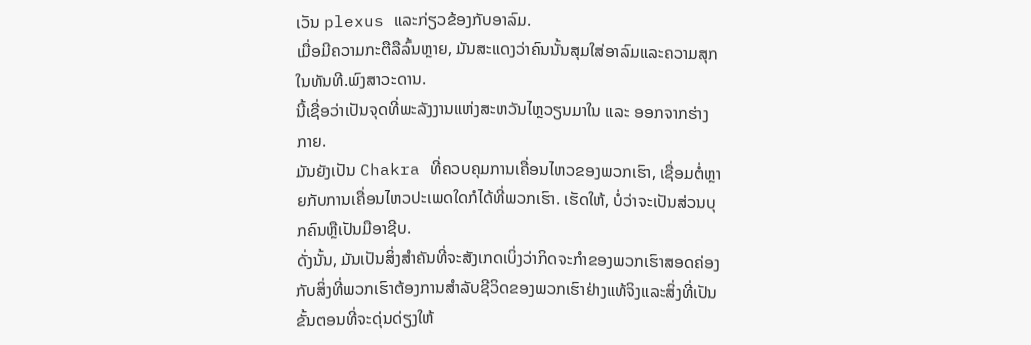ເວັນ plexus ແລະກ່ຽວຂ້ອງກັບອາລົມ.
ເມື່ອມີຄວາມກະຕືລືລົ້ນຫຼາຍ, ມັນສະແດງວ່າຄົນນັ້ນສຸມໃສ່ອາລົມແລະຄວາມສຸກໃນທັນທີ.ພົງສາວະດານ.
ນີ້ເຊື່ອວ່າເປັນຈຸດທີ່ພະລັງງານແຫ່ງສະຫວັນໄຫຼວຽນມາໃນ ແລະ ອອກຈາກຮ່າງກາຍ.
ມັນຍັງເປັນ Chakra ທີ່ຄວບຄຸມການເຄື່ອນໄຫວຂອງພວກເຮົາ, ເຊື່ອມຕໍ່ຫຼາຍກັບການເຄື່ອນໄຫວປະເພດໃດກໍໄດ້ທີ່ພວກເຮົາ. ເຮັດໃຫ້, ບໍ່ວ່າຈະເປັນສ່ວນບຸກຄົນຫຼືເປັນມືອາຊີບ.
ດັ່ງນັ້ນ, ມັນເປັນສິ່ງສໍາຄັນທີ່ຈະສັງເກດເບິ່ງວ່າກິດຈະກໍາຂອງພວກເຮົາສອດຄ່ອງກັບສິ່ງທີ່ພວກເຮົາຕ້ອງການສໍາລັບຊີວິດຂອງພວກເຮົາຢ່າງແທ້ຈິງແລະສິ່ງທີ່ເປັນຂັ້ນຕອນທີ່ຈະດຸ່ນດ່ຽງໃຫ້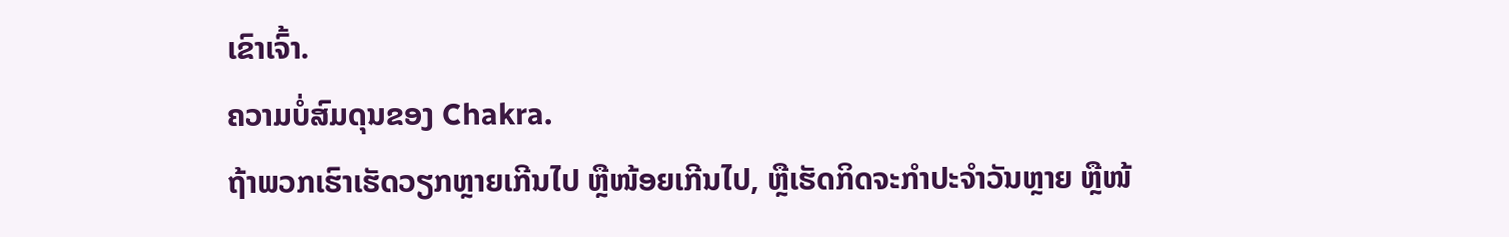ເຂົາເຈົ້າ.
ຄວາມບໍ່ສົມດຸນຂອງ Chakra.
ຖ້າພວກເຮົາເຮັດວຽກຫຼາຍເກີນໄປ ຫຼືໜ້ອຍເກີນໄປ, ຫຼືເຮັດກິດຈະກຳປະຈຳວັນຫຼາຍ ຫຼືໜ້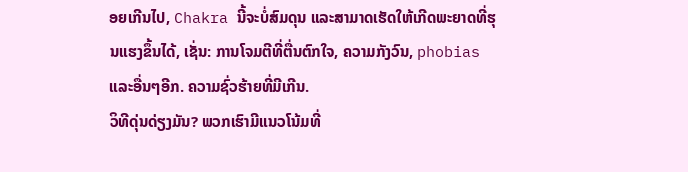ອຍເກີນໄປ, Chakra ນີ້ຈະບໍ່ສົມດຸນ ແລະສາມາດເຮັດໃຫ້ເກີດພະຍາດທີ່ຮຸນແຮງຂຶ້ນໄດ້, ເຊັ່ນ: ການໂຈມຕີທີ່ຕື່ນຕົກໃຈ, ຄວາມກັງວົນ, phobias ແລະອື່ນໆອີກ. ຄວາມຊົ່ວຮ້າຍທີ່ມີເກີນ.
ວິທີດຸ່ນດ່ຽງມັນ? ພວກເຮົາມີແນວໂນ້ມທີ່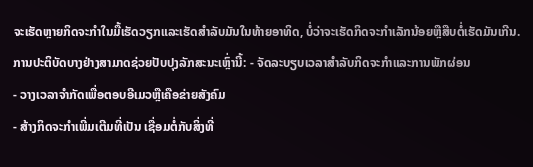ຈະເຮັດຫຼາຍກິດຈະກໍາໃນມື້ເຮັດວຽກແລະເຮັດສໍາລັບມັນໃນທ້າຍອາທິດ, ບໍ່ວ່າຈະເຮັດກິດຈະກໍາເລັກນ້ອຍຫຼືສືບຕໍ່ເຮັດມັນເກີນ. ການປະຕິບັດບາງຢ່າງສາມາດຊ່ວຍປັບປຸງລັກສະນະເຫຼົ່ານີ້: - ຈັດລະບຽບເວລາສໍາລັບກິດຈະກໍາແລະການພັກຜ່ອນ
- ວາງເວລາຈໍາກັດເພື່ອຕອບອີເມວຫຼືເຄືອຂ່າຍສັງຄົມ
- ສ້າງກິດຈະກໍາເພີ່ມເຕີມທີ່ເປັນ ເຊື່ອມຕໍ່ກັບສິ່ງທີ່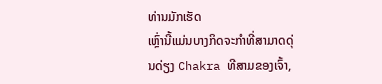ທ່ານມັກເຮັດ
ເຫຼົ່ານີ້ແມ່ນບາງກິດຈະກໍາທີ່ສາມາດດຸ່ນດ່ຽງ Chakra ທີສາມຂອງເຈົ້າ,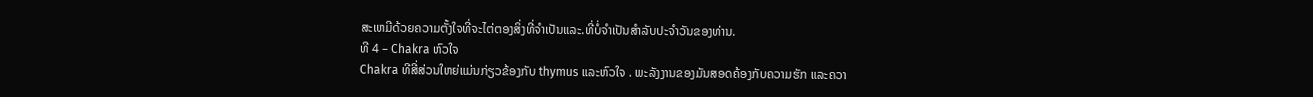ສະເຫມີດ້ວຍຄວາມຕັ້ງໃຈທີ່ຈະໄຕ່ຕອງສິ່ງທີ່ຈໍາເປັນແລະ.ທີ່ບໍ່ຈໍາເປັນສໍາລັບປະຈໍາວັນຂອງທ່ານ.
ທີ 4 – Chakra ຫົວໃຈ
Chakra ທີສີ່ສ່ວນໃຫຍ່ແມ່ນກ່ຽວຂ້ອງກັບ thymus ແລະຫົວໃຈ . ພະລັງງານຂອງມັນສອດຄ້ອງກັບຄວາມຮັກ ແລະຄວາ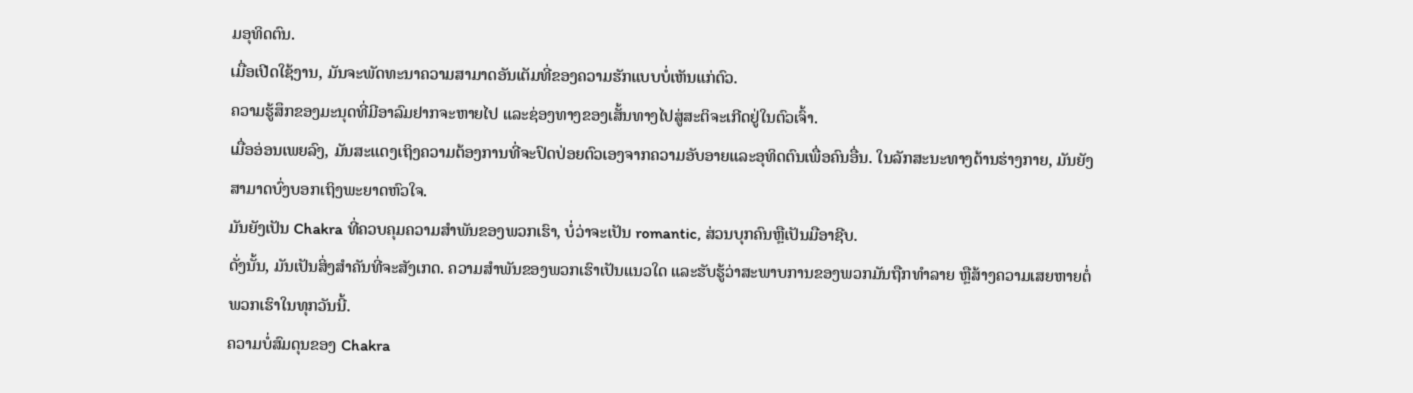ມອຸທິດຕົນ.
ເມື່ອເປີດໃຊ້ງານ, ມັນຈະພັດທະນາຄວາມສາມາດອັນເຕັມທີ່ຂອງຄວາມຮັກແບບບໍ່ເຫັນແກ່ຕົວ.
ຄວາມຮູ້ສຶກຂອງມະນຸດທີ່ມີອາລົມຢາກຈະຫາຍໄປ ແລະຊ່ອງທາງຂອງເສັ້ນທາງໄປສູ່ສະຕິຈະເກີດຢູ່ໃນຕົວເຈົ້າ.
ເມື່ອອ່ອນເພຍລົງ, ມັນສະແດງເຖິງຄວາມຕ້ອງການທີ່ຈະປົດປ່ອຍຕົວເອງຈາກຄວາມອັບອາຍແລະອຸທິດຕົນເພື່ອຄົນອື່ນ. ໃນລັກສະນະທາງດ້ານຮ່າງກາຍ, ມັນຍັງສາມາດບົ່ງບອກເຖິງພະຍາດຫົວໃຈ.
ມັນຍັງເປັນ Chakra ທີ່ຄວບຄຸມຄວາມສໍາພັນຂອງພວກເຮົາ, ບໍ່ວ່າຈະເປັນ romantic, ສ່ວນບຸກຄົນຫຼືເປັນມືອາຊີບ.
ດັ່ງນັ້ນ, ມັນເປັນສິ່ງສໍາຄັນທີ່ຈະສັງເກດ. ຄວາມສຳພັນຂອງພວກເຮົາເປັນແນວໃດ ແລະຮັບຮູ້ວ່າສະພາບການຂອງພວກມັນຖືກທຳລາຍ ຫຼືສ້າງຄວາມເສຍຫາຍຕໍ່ພວກເຮົາໃນທຸກວັນນີ້.
ຄວາມບໍ່ສົມດຸນຂອງ Chakra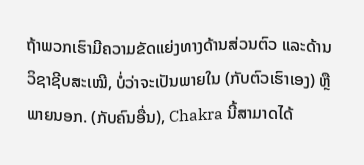ຖ້າພວກເຮົາມີຄວາມຂັດແຍ່ງທາງດ້ານສ່ວນຕົວ ແລະດ້ານວິຊາຊີບສະເໝີ, ບໍ່ວ່າຈະເປັນພາຍໃນ (ກັບຕົວເຮົາເອງ) ຫຼືພາຍນອກ. (ກັບຄົນອື່ນ), Chakra ນີ້ສາມາດໄດ້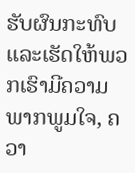ຮັບຜົນກະທົບແລະເຮັດໃຫ້ພວກເຮົາມີຄວາມພາກພູມໃຈ, ຄວາ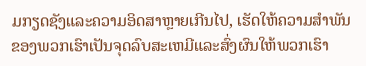ມກຽດຊັງແລະຄວາມອິດສາຫຼາຍເກີນໄປ, ເຮັດໃຫ້ຄວາມສໍາພັນຂອງພວກເຮົາເປັນຈຸດລົບສະເຫມີແລະສົ່ງຜົນໃຫ້ພວກເຮົາ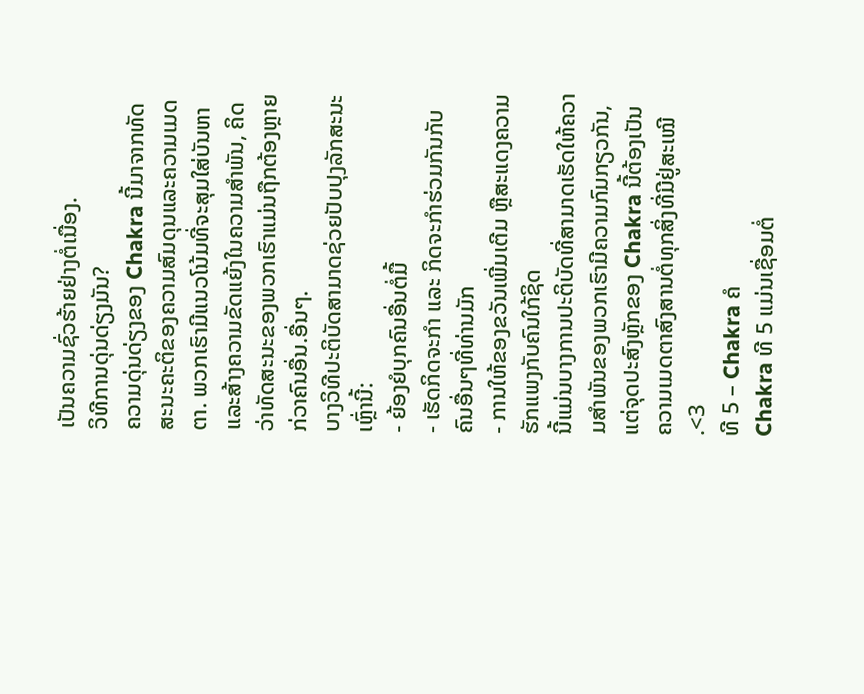ເປັນຄວາມຊົ່ວຮ້າຍຢ່າງຕໍ່ເນື່ອງ.
ວິທີການດຸ່ນດ່ຽງມັນ?
ຄວາມດຸ່ນດ່ຽງຂອງ Chakra ນີ້ມາຈາກທັດສະນະຄະຕິຂອງຄວາມສົມດຸນແລະຄວາມເມດຕາ. ພວກເຮົາມີແນວໂນ້ມທີ່ຈະສຸມໃສ່ບັນຫາແລະສ້າງຄວາມຂັດແຍ້ງໃນຄວາມສໍາພັນ, ຄິດວ່າທັດສະນະຂອງພວກເຮົາແມ່ນຖືກຕ້ອງຫຼາຍກ່ວາຄົນອື່ນ.ອື່ນໆ.
ບາງວິທີປະຕິບັດສາມາດຊ່ວຍປັບປຸງລັກສະນະເຫຼົ່ານີ້:
- ຍ້ອງຍໍບຸກຄົນອື່ນຕໍ່ມື້
- ເຮັດກິດຈະກຳ ແລະ ກິດຈະກຳຮ່ວມກັນກັບຄົນອື່ນໆທີ່ທ່ານມັກ
- ການໃຫ້ຂອງຂວັນເພີ່ມເຕີມ ຫຼືສະແດງຄວາມຮັກແພງກັບຄົນໃກ້ຊິດ
ນີ້ແມ່ນບາງການປະຕິບັດທີ່ສາມາດເຮັດໃຫ້ຄວາມສຳພັນຂອງພວກເຮົາມີຄວາມກົມກຽວກັນ, ແຕ່ຈຸດປະສົງຫຼັກຂອງ Chakra ນີ້ຕ້ອງເປັນຄວາມເມດຕາສົງສານຕໍ່ທຸກສິ່ງທີ່ມີຢູ່ສະເໝີ .<3
ທີ 5 – Chakra ຄໍ
Chakra ທີ 5 ແມ່ນເຊື່ອມຕໍ່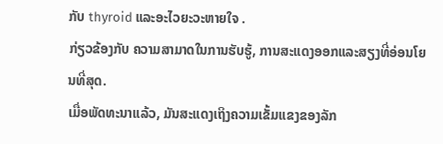ກັບ thyroid ແລະອະໄວຍະວະຫາຍໃຈ .
ກ່ຽວຂ້ອງກັບ ຄວາມສາມາດໃນການຮັບຮູ້, ການສະແດງອອກແລະສຽງທີ່ອ່ອນໂຍນທີ່ສຸດ.
ເມື່ອພັດທະນາແລ້ວ, ມັນສະແດງເຖິງຄວາມເຂັ້ມແຂງຂອງລັກ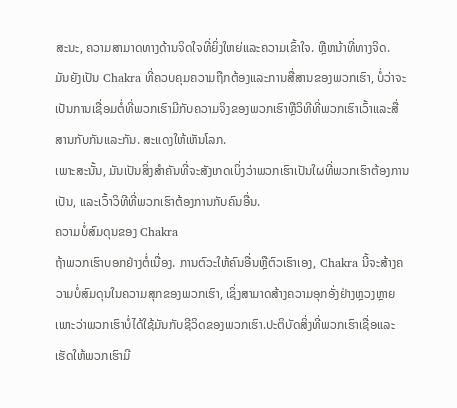ສະນະ, ຄວາມສາມາດທາງດ້ານຈິດໃຈທີ່ຍິ່ງໃຫຍ່ແລະຄວາມເຂົ້າໃຈ. ຫຼືຫນ້າທີ່ທາງຈິດ.
ມັນຍັງເປັນ Chakra ທີ່ຄວບຄຸມຄວາມຖືກຕ້ອງແລະການສື່ສານຂອງພວກເຮົາ, ບໍ່ວ່າຈະເປັນການເຊື່ອມຕໍ່ທີ່ພວກເຮົາມີກັບຄວາມຈິງຂອງພວກເຮົາຫຼືວິທີທີ່ພວກເຮົາເວົ້າແລະສື່ສານກັບກັນແລະກັນ. ສະແດງໃຫ້ເຫັນໂລກ.
ເພາະສະນັ້ນ, ມັນເປັນສິ່ງສໍາຄັນທີ່ຈະສັງເກດເບິ່ງວ່າພວກເຮົາເປັນໃຜທີ່ພວກເຮົາຕ້ອງການເປັນ, ແລະເວົ້າວິທີທີ່ພວກເຮົາຕ້ອງການກັບຄົນອື່ນ.
ຄວາມບໍ່ສົມດຸນຂອງ Chakra
ຖ້າພວກເຮົາບອກຢ່າງຕໍ່ເນື່ອງ. ການຕົວະໃຫ້ຄົນອື່ນຫຼືຕົວເຮົາເອງ, Chakra ນີ້ຈະສ້າງຄວາມບໍ່ສົມດຸນໃນຄວາມສຸກຂອງພວກເຮົາ, ເຊິ່ງສາມາດສ້າງຄວາມອຸກອັ່ງຢ່າງຫຼວງຫຼາຍເພາະວ່າພວກເຮົາບໍ່ໄດ້ໃຊ້ມັນກັບຊີວິດຂອງພວກເຮົາ.ປະຕິບັດສິ່ງທີ່ພວກເຮົາເຊື່ອແລະເຮັດໃຫ້ພວກເຮົາມີ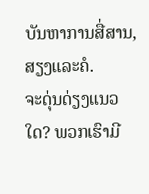ບັນຫາການສື່ສານ, ສຽງແລະຄໍ.
ຈະດຸ່ນດ່ຽງແນວໃດ? ພວກເຮົາມີ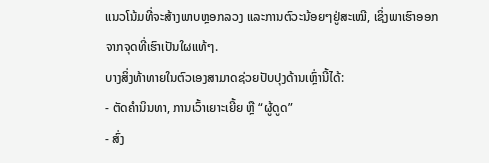ແນວໂນ້ມທີ່ຈະສ້າງພາບຫຼອກລວງ ແລະການຕົວະນ້ອຍໆຢູ່ສະເໝີ, ເຊິ່ງພາເຮົາອອກຈາກຈຸດທີ່ເຮົາເປັນໃຜແທ້ໆ.
ບາງສິ່ງທ້າທາຍໃນຕົວເອງສາມາດຊ່ວຍປັບປຸງດ້ານເຫຼົ່ານີ້ໄດ້:
- ຕັດຄຳນິນທາ, ການເວົ້າເຍາະເຍີ້ຍ ຫຼື “ຜູ້ດູດ”
- ສົ່ງ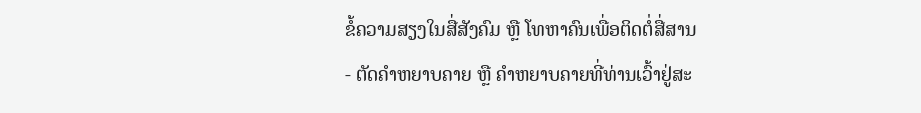ຂໍ້ຄວາມສຽງໃນສື່ສັງຄົມ ຫຼື ໂທຫາຄົນເພື່ອຕິດຕໍ່ສື່ສານ
- ຕັດຄຳຫຍາບຄາຍ ຫຼື ຄຳຫຍາບຄາຍທີ່ທ່ານເວົ້າຢູ່ສະ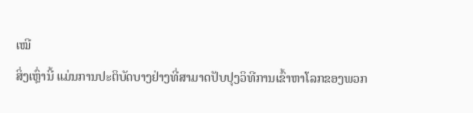ເໝີ
ສິ່ງເຫຼົ່ານີ້ ແມ່ນການປະຕິບັດບາງຢ່າງທີ່ສາມາດປັບປຸງວິທີການເຂົ້າຫາໂລກຂອງພວກ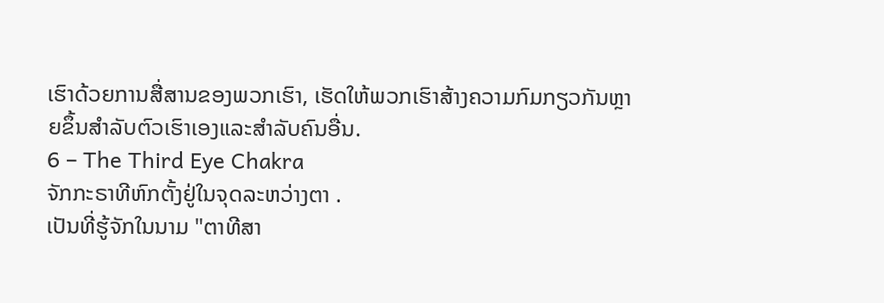ເຮົາດ້ວຍການສື່ສານຂອງພວກເຮົາ, ເຮັດໃຫ້ພວກເຮົາສ້າງຄວາມກົມກຽວກັນຫຼາຍຂຶ້ນສໍາລັບຕົວເຮົາເອງແລະສໍາລັບຄົນອື່ນ.
6 – The Third Eye Chakra
ຈັກກະຣາທີຫົກຕັ້ງຢູ່ໃນຈຸດລະຫວ່າງຕາ .
ເປັນທີ່ຮູ້ຈັກໃນນາມ "ຕາທີສາ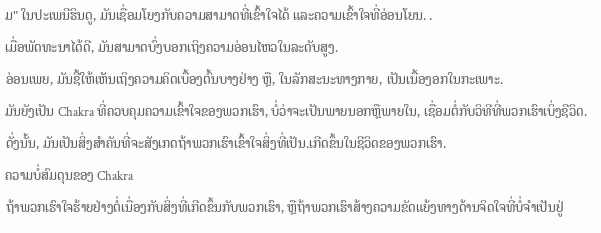ມ" ໃນປະເພນີຮິນດູ, ມັນເຊື່ອມໂຍງກັບຄວາມສາມາດທີ່ເຂົ້າໃຈໄດ້ ແລະຄວາມເຂົ້າໃຈທີ່ອ່ອນໂຍນ. .
ເມື່ອພັດທະນາໄດ້ດີ, ມັນສາມາດບົ່ງບອກເຖິງຄວາມອ່ອນໄຫວໃນລະດັບສູງ.
ອ່ອນເພຍ, ມັນຊີ້ໃຫ້ເຫັນເຖິງຄວາມຄິດເບື້ອງຕົ້ນບາງຢ່າງ ຫຼື, ໃນລັກສະນະທາງກາຍ, ເປັນເນື້ອງອກໃນກະເພາະ.
ມັນຍັງເປັນ Chakra ທີ່ຄວບຄຸມຄວາມເຂົ້າໃຈຂອງພວກເຮົາ, ບໍ່ວ່າຈະເປັນພາຍນອກຫຼືພາຍໃນ, ເຊື່ອມຕໍ່ກັບວິທີທີ່ພວກເຮົາເບິ່ງຊີວິດ.
ດັ່ງນັ້ນ, ມັນເປັນສິ່ງສໍາຄັນທີ່ຈະສັງເກດຖ້າພວກເຮົາເຂົ້າໃຈສິ່ງທີ່ເປັນ.ເກີດຂຶ້ນໃນຊີວິດຂອງພວກເຮົາ.
ຄວາມບໍ່ສົມດຸນຂອງ Chakra
ຖ້າພວກເຮົາໃຈຮ້າຍຢ່າງຕໍ່ເນື່ອງກັບສິ່ງທີ່ເກີດຂຶ້ນກັບພວກເຮົາ, ຫຼືຖ້າພວກເຮົາສ້າງຄວາມຂັດແຍ້ງທາງດ້ານຈິດໃຈທີ່ບໍ່ຈໍາເປັນຢູ່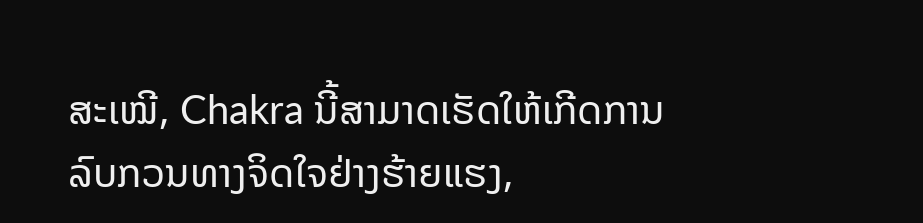ສະເໝີ, Chakra ນີ້ສາມາດເຮັດໃຫ້ເກີດການລົບກວນທາງຈິດໃຈຢ່າງຮ້າຍແຮງ,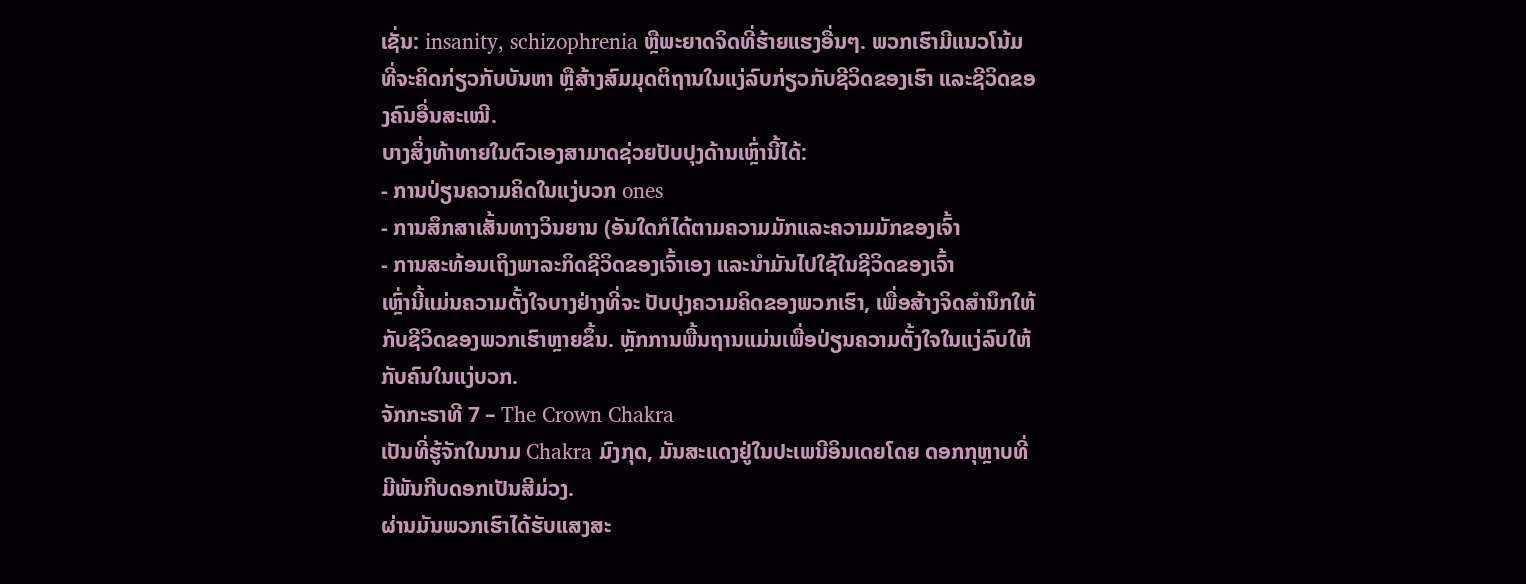ເຊັ່ນ: insanity, schizophrenia ຫຼືພະຍາດຈິດທີ່ຮ້າຍແຮງອື່ນໆ. ພວກເຮົາມີແນວໂນ້ມທີ່ຈະຄິດກ່ຽວກັບບັນຫາ ຫຼືສ້າງສົມມຸດຕິຖານໃນແງ່ລົບກ່ຽວກັບຊີວິດຂອງເຮົາ ແລະຊີວິດຂອງຄົນອື່ນສະເໝີ.
ບາງສິ່ງທ້າທາຍໃນຕົວເອງສາມາດຊ່ວຍປັບປຸງດ້ານເຫຼົ່ານີ້ໄດ້:
- ການປ່ຽນຄວາມຄິດໃນແງ່ບວກ ones
- ການສຶກສາເສັ້ນທາງວິນຍານ (ອັນໃດກໍໄດ້ຕາມຄວາມມັກແລະຄວາມມັກຂອງເຈົ້າ
- ການສະທ້ອນເຖິງພາລະກິດຊີວິດຂອງເຈົ້າເອງ ແລະນໍາມັນໄປໃຊ້ໃນຊີວິດຂອງເຈົ້າ
ເຫຼົ່ານີ້ແມ່ນຄວາມຕັ້ງໃຈບາງຢ່າງທີ່ຈະ ປັບປຸງຄວາມຄິດຂອງພວກເຮົາ, ເພື່ອສ້າງຈິດສໍານຶກໃຫ້ກັບຊີວິດຂອງພວກເຮົາຫຼາຍຂຶ້ນ. ຫຼັກການພື້ນຖານແມ່ນເພື່ອປ່ຽນຄວາມຕັ້ງໃຈໃນແງ່ລົບໃຫ້ກັບຄົນໃນແງ່ບວກ.
ຈັກກະຣາທີ 7 – The Crown Chakra
ເປັນທີ່ຮູ້ຈັກໃນນາມ Chakra ມົງກຸດ, ມັນສະແດງຢູ່ໃນປະເພນີອິນເດຍໂດຍ ດອກກຸຫຼາບທີ່ມີພັນກີບດອກເປັນສີມ່ວງ.
ຜ່ານມັນພວກເຮົາໄດ້ຮັບແສງສະ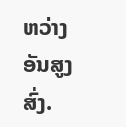ຫວ່າງອັນສູງສົ່ງ.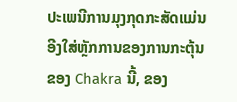ປະເພນີການມຸງກຸດກະສັດແມ່ນອີງໃສ່ຫຼັກການຂອງການກະຕຸ້ນຂອງ Chakra ນີ້, ຂອງ